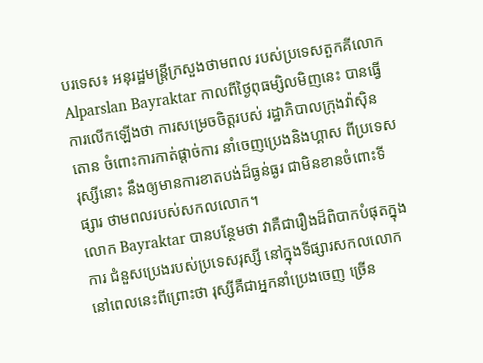បរទេស៖ អនុរដ្ឋមន្ត្រីក្រសួងថាមពល របស់ប្រទេសតួកគីលោក Alparslan Bayraktar កាលពីថ្ងៃពុធម្សិលមិញនេះ បានធ្វើការលើកឡើងថា ការសម្រេចចិត្តរបស់ រដ្ឋាភិបាលក្រុងវ៉ាស៊ិនតោន ចំពោះការកាត់ផ្តាច់ការ នាំចេញប្រេងនិងហ្គាស ពីប្រទេសរុស្សីនោះ នឹងឲ្យមានការខាតបង់ដ៏ធ្ងន់ធ្ងរ ជាមិនខានចំពោះទីផ្សារ ថាមពលរបស់សកលលោក។
លោក Bayraktar បានបន្ថែមថា វាគឺជារឿងដ៏ពិបាកបំផុតក្នុងការ ជំនួសប្រេងរបស់ប្រទេសរុស្សី នៅក្នុងទីផ្សារសកលលោក នៅពេលនេះពីព្រោះថា រុស្សីគឺជាអ្នកនាំប្រេងចេញ ច្រើន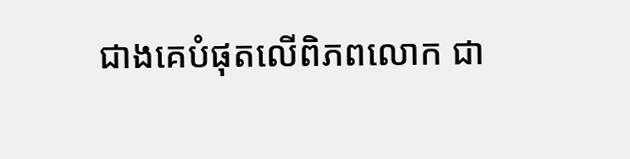ជាងគេបំផុតលើពិភពលោក ជា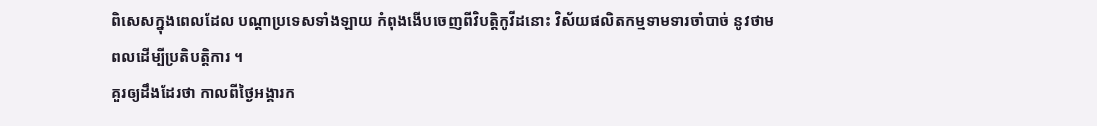ពិសេសក្នុងពេលដែល បណ្តាប្រទេសទាំងឡាយ កំពុងងើបចេញពីវិបត្តិកូវីដនោះ វិស័យផលិតកម្មទាមទារចាំបាច់ នូវថាមពលដើម្បីប្រតិបត្តិការ ។
គួរឲ្យដឹងដែរថា កាលពីថ្ងៃអង្គារក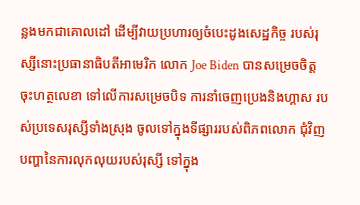ន្លងមកជាគោលដៅ ដើម្បីវាយប្រហារឲ្យចំបេះដូងសេដ្ឋកិច្ច របស់រុស្សីនោះប្រធានាធិបតីអាមេរិក លោក Joe Biden បានសម្រេចចិត្តចុះហត្ថលេខា ទៅលើការសម្រេចបិទ ការនាំចេញប្រេងនិងហ្គាស របស់ប្រទេសរុស្សីទាំងស្រុង ចូលទៅក្នុងទីផ្សាររបស់ពិភពលោក ជុំវិញបញ្ហានៃការលុកលុយរបស់រុស្សី ទៅក្នុង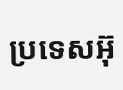ប្រទេសអ៊ុ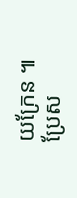យក្រែន ៕
ប្រែស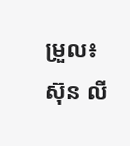ម្រួល៖ ស៊ុន លី